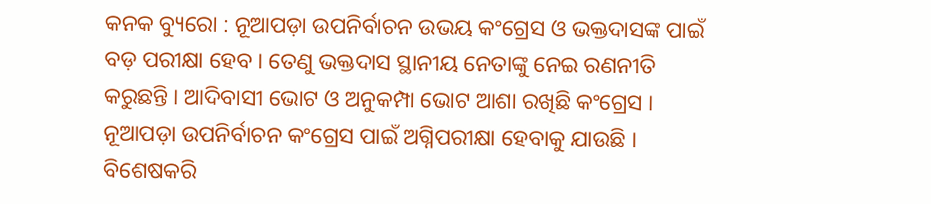କନକ ବ୍ୟୁରୋ : ନୂଆପଡ଼ା ଉପନିର୍ବାଚନ ଉଭୟ କଂଗ୍ରେସ ଓ ଭକ୍ତଦାସଙ୍କ ପାଇଁ ବଡ଼ ପରୀକ୍ଷା ହେବ । ତେଣୁ ଭକ୍ତଦାସ ସ୍ଥାନୀୟ ନେତାଙ୍କୁ ନେଇ ରଣନୀତି କରୁଛନ୍ତି । ଆଦିବାସୀ ଭୋଟ ଓ ଅନୁକମ୍ପା ଭୋଟ ଆଶା ରଖିଛି କଂଗ୍ରେସ ।
ନୂଆପଡ଼ା ଉପନିର୍ବାଚନ କଂଗ୍ରେସ ପାଇଁ ଅଗ୍ନିପରୀକ୍ଷା ହେବାକୁ ଯାଉଛି । ବିଶେଷକରି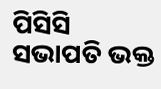ପିସିସି ସଭାପତି ଭକ୍ତ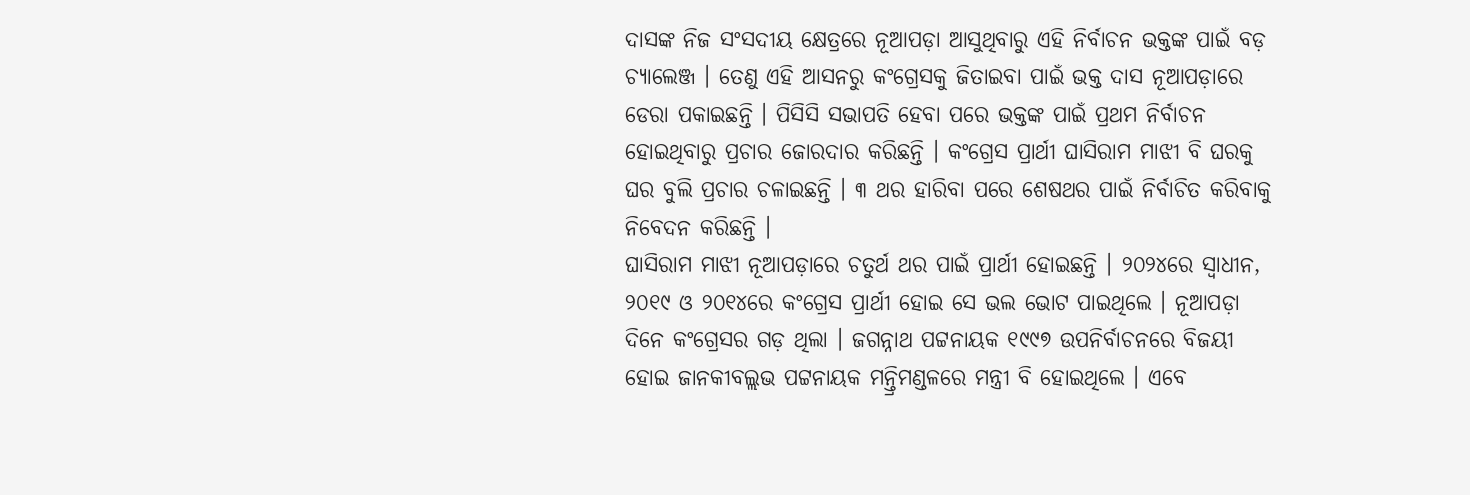ଦାସଙ୍କ ନିଜ ସଂସଦୀୟ କ୍ଷେତ୍ରରେ ନୂଆପଡ଼ା ଆସୁଥିବାରୁ ଏହି ନିର୍ବାଚନ ଭକ୍ତଙ୍କ ପାଇଁ ବଡ଼ ଚ୍ୟାଲେଞ୍ଜ । ତେଣୁ ଏହି ଆସନରୁ କଂଗ୍ରେସକୁ ଜିତାଇବା ପାଇଁ ଭକ୍ତ ଦାସ ନୂଆପଡ଼ାରେ ଡେରା ପକାଇଛନ୍ତି । ପିସିସି ସଭାପତି ହେବା ପରେ ଭକ୍ତଙ୍କ ପାଇଁ ପ୍ରଥମ ନିର୍ବାଚନ ହୋଇଥିବାରୁ ପ୍ରଚାର ଜୋରଦାର କରିଛନ୍ତି । କଂଗ୍ରେସ ପ୍ରାର୍ଥୀ ଘାସିରାମ ମାଝୀ ବି ଘରକୁ ଘର ବୁଲି ପ୍ରଚାର ଚଳାଇଛନ୍ତି । ୩ ଥର ହାରିବା ପରେ ଶେଷଥର ପାଇଁ ନିର୍ବାଚିତ କରିବାକୁ ନିବେଦନ କରିଛନ୍ତି ।
ଘାସିରାମ ମାଝୀ ନୂଆପଡ଼ାରେ ଚତୁର୍ଥ ଥର ପାଇଁ ପ୍ରାର୍ଥୀ ହୋଇଛନ୍ତି । ୨୦୨୪ରେ ସ୍ୱାଧୀନ, ୨୦୧୯ ଓ ୨୦୧୪ରେ କଂଗ୍ରେସ ପ୍ରାର୍ଥୀ ହୋଇ ସେ ଭଲ ଭୋଟ ପାଇଥିଲେ । ନୂଆପଡ଼ା ଦିନେ କଂଗ୍ରେସର ଗଡ଼ ଥିଲା । ଜଗନ୍ନାଥ ପଟ୍ଟନାୟକ ୧୯୯୭ ଉପନିର୍ବାଚନରେ ବିଜୟୀ ହୋଇ ଜାନକୀବଲ୍ଲଭ ପଟ୍ଟନାୟକ ମନ୍ତ୍ରିମଣ୍ଡଳରେ ମନ୍ତ୍ରୀ ବି ହୋଇଥିଲେ । ଏବେ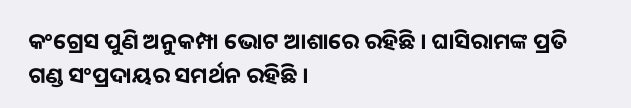କଂଗ୍ରେସ ପୁଣି ଅନୁକମ୍ପା ଭୋଟ ଆଶାରେ ରହିଛି । ଘାସିରାମଙ୍କ ପ୍ରତି ଗଣ୍ଡ ସଂପ୍ରଦାୟର ସମର୍ଥନ ରହିଛି ।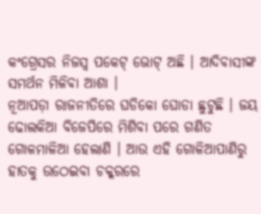କଂଗ୍ରେସର ନିଜସ୍ୱ ପକେଟ୍ ଭୋଟ୍ ଅଛି । ଆଦିବାସୀଙ୍କ ସମର୍ଥନ ମିଳିବା ଆଶା ।
ନୂଆପଡ଼ା ରାଜନୀତିରେ ଘଡିକୋ ଘୋଡା ଛୁଟୁଛି । ଜୟ ଢୋଲକିଆ ବିଜେପିରେ ମିଶିବା ପରେ ଗଣିତ ଗୋଳମାଳିଆ ହେଲାଣି । ଆଉ ଏହି ଗୋଳିଆପାଣିରୁ ହାତକୁ ଉଠେଇବା ଚକ୍କରରେ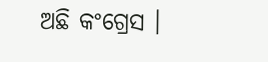ଅଛି କଂଗ୍ରେସ ।